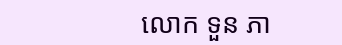លោក ទួន ភា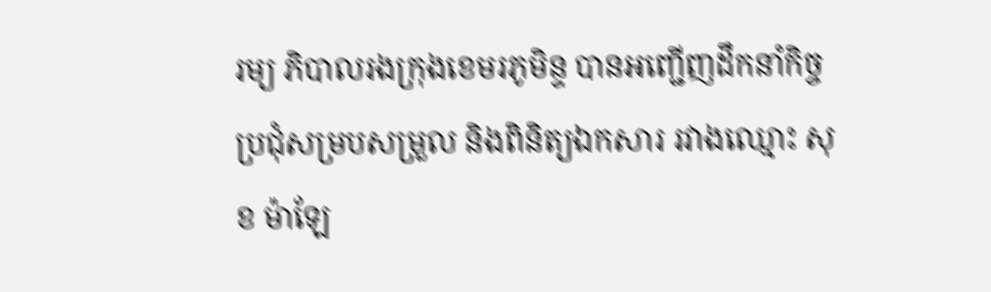រម្យ ភិបាលរងក្រុងខេមរភូមិន្ទ បានអញ្ជើញដឹកនាំកិច្ចប្រជុំសម្របសម្រួល និងពិនិត្យឯកសារ រវាងឈ្មោះ សុខ ម៉ាឡែ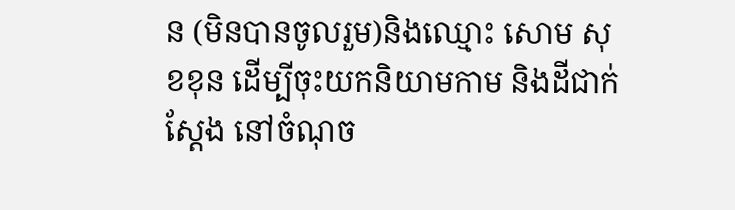ន (មិនបានចូលរួម)និងឈ្មោះ សោម សុខខុន ដើម្បីចុះយកនិយាមកាម និងដីជាក់ស្តែង នៅចំណុច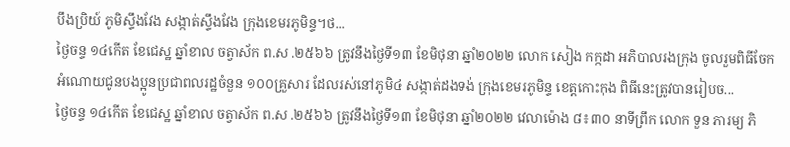បឹងប្រិយ៍ ភូមិស្ទឹងវែង សង្កាត់ស្ទឹងវែង ក្រុងខេមរភូមិន្ទ។ថ...
ថ្ងៃចន្ទ ១៤កើត ខែជេស្ឋ ឆ្នាំខាល ចត្វាស័ក ព.ស .២៥៦៦ ត្រូវនឹងថ្ងៃទី១៣ ខែមិថុនា ឆ្នាំ២០២២ លោក សៀង កក្កដា អភិបាលរងក្រុង ចូលរួមពិធីចែកអំណោយជូនបងប្អូនប្រជាពលរដ្ឋចំនួន ១០០គ្រួសារ ដែលរស់នៅភូមិ៤ សង្កាត់ដងទង់ ក្រុងខេមរភូមិន្ទ ខេត្តកោះកុង ពិធីនេះត្រូវបានរៀបច...
ថ្ងៃចន្ទ ១៤កើត ខែជេស្ឋ ឆ្នាំខាល ចត្វាស័ក ព.ស .២៥៦៦ ត្រូវនឹងថ្ងៃទី១៣ ខែមិថុនា ឆ្នាំ២០២២ វេលាម៉ោង ៨៖៣០ នាទីព្រឹក លោក ទួន ភារម្យ ភិ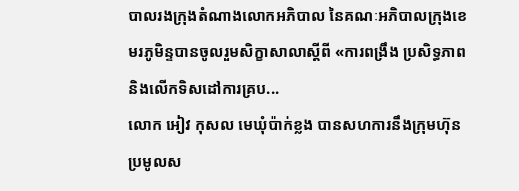បាលរងក្រុងតំណាងលោកអភិបាល នៃគណៈអភិបាលក្រុងខេមរភូមិន្ទបានចូលរួមសិក្ខាសាលាស្ដីពី «ការពង្រឹង ប្រសិទ្ធភាព និងលើកទិសដៅការគ្រប...
លោក អៀវ កុសល មេឃុំប៉ាក់ខ្លង បានសហការនឹងក្រុមហ៊ុនប្រមូលស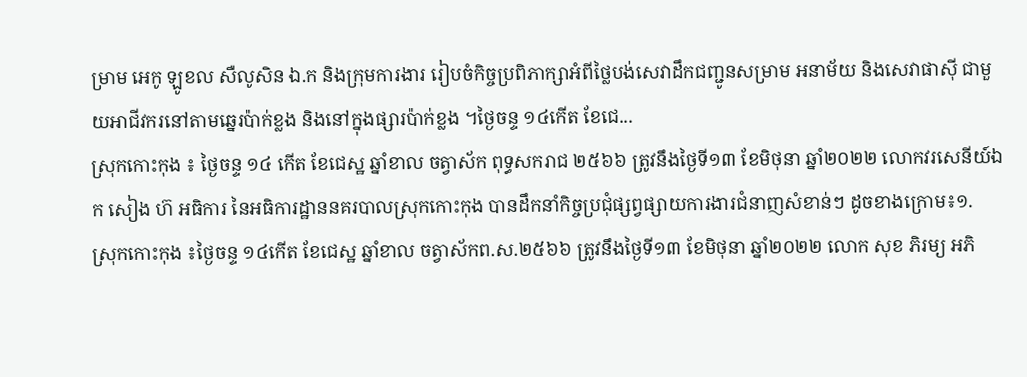ម្រាម អេកូ ឡូខល សឺលូសិន ឯ.ក និងក្រុមការងារ រៀបចំកិច្ចប្រពិភាក្សាអំពីថ្លៃបង់សេវាដឹកជញ្ជូនសម្រាម អនាម័យ និងសេវាផាស៊ី ជាមួយអាជីវករនៅតាមឆ្នេរប៉ាក់ខ្លង និងនៅក្នុងផ្សារប៉ាក់ខ្លង ។ថ្ងៃចន្ទ ១៤កើត ខែជេ...
ស្រុកកោះកុង ៖ ថ្ងៃចន្ទ ១៤ កើត ខែជេស្ឋ ឆ្នាំខាល ចត្វាស័ក ពុទ្ធសករាជ ២៥៦៦ ត្រូវនឹងថ្ងៃទី១៣ ខែមិថុនា ឆ្នាំ២០២២ លោកវរសេនីយ៍ឯក សៀង ហ៊ អធិការ នៃអធិការដ្ឋាននគរបាលស្រុកកោះកុង បានដឹកនាំកិច្ចប្រជុំផ្សព្វផ្សាយការងារជំនាញសំខាន់ៗ ដូចខាងក្រោម៖១.
ស្រុកកោះកុង ៖ថ្ងៃចន្ទ ១៤កើត ខែជេស្ឋ ឆ្នាំខាល ចត្វាស័កព.ស.២៥៦៦ ត្រូវនឹងថ្ងៃទី១៣ ខែមិថុនា ឆ្នាំ២០២២ លោក សុខ ភិរម្យ អភិ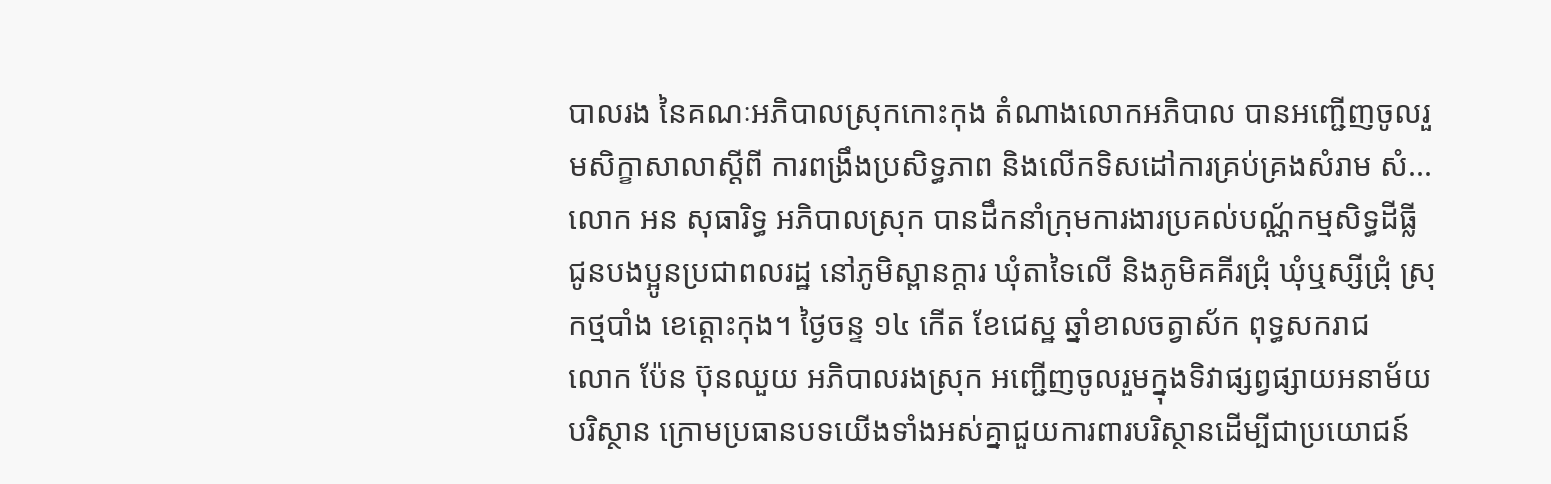បាលរង នៃគណៈអភិបាលស្រុកកោះកុង តំណាងលោកអភិបាល បានអញ្ជើញចូលរួមសិក្ខាសាលាស្ដីពី ការពង្រឹងប្រសិទ្ធភាព និងលើកទិសដៅការគ្រប់គ្រងសំរាម សំ...
លោក អន សុធារិទ្ធ អភិបាលស្រុក បានដឹកនាំក្រុមការងារប្រគល់បណ្ណ័កម្មសិទ្ធដីធ្លី ជូនបងប្អូនប្រជាពលរដ្ឋ នៅភូមិស្ពានក្តារ ឃុំតាទៃលើ និងភូមិគគីរជ្រុំ ឃុំឬស្សីជ្រុំ ស្រុកថ្មបាំង ខេត្ដោះកុង។ ថ្ងៃចន្ទ ១៤ កើត ខែជេស្ឋ ឆ្នាំខាលចត្វាស័ក ពុទ្ធសករាជ
លោក ប៉ែន ប៊ុនឈួយ អភិបាលរងស្រុក អញ្ជើញចូលរួមក្នុងទិវាផ្សព្វផ្សាយអនាម័យបរិស្ថាន ក្រោមប្រធានបទយើងទាំងអស់គ្នាជួយការពារបរិស្ថានដើម្បីជាប្រយោជន៍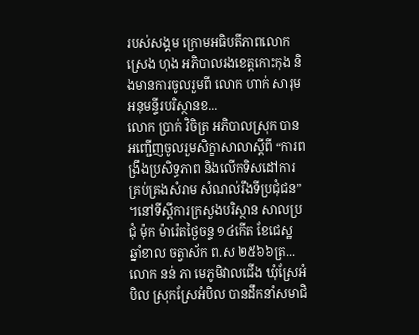របស់សង្គម ក្រោមអធិបតីភាពលោក ស្រេង ហុង អភិបាលរងខេត្តកោះកុង និងមានការចូលរួមពី លោក ហាក់ សារុម អនុមន្ទីរបរិស្ថានខ...
លោក ប្រាក់ វិចិត្រ អភិបាលស្រុក បានអញ្ជើញចូលរួមសិក្ខាសាលាស្ដីពី “ការពង្រឹងប្រសិទ្ធភាព និងលើកទិសដៅការគ្រប់គ្រងសំរាម សំណល់រឹងទីប្រជុំជន” ។នៅទីស្ដីការក្រសួងបរិស្ថាន សាលប្រជុំ ម៉ុក ម៉ារ៉េតថ្ងៃចន្ទ ១៤កើត ខែជេស្ឋ ឆ្នាំខាល ចត្វាស័ក ព.ស ២៥៦៦ត្រ...
លោក នន់ ភា មេភូមិវាលជើង ឃុំស្រែអំបិល ស្រុកស្រែអំបិល បានដឹកនាំសមាជិ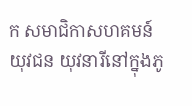ក សមាជិកាសហគមន៍ យុវជន យុវនារីនៅក្នុងភូ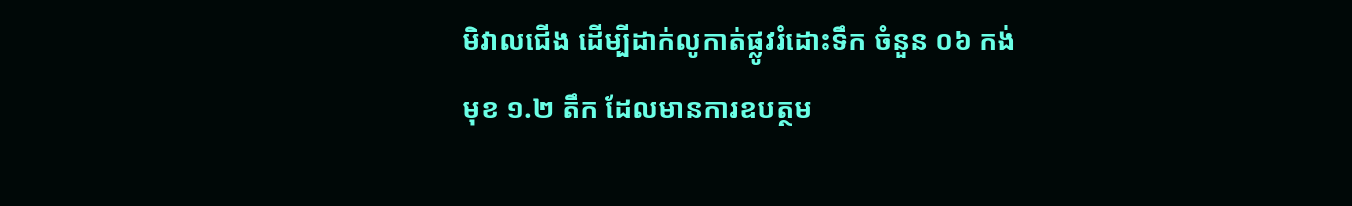មិវាលជើង ដើម្បីដាក់លូកាត់ផ្លូវរំដោះទឹក ចំនួន ០៦ កង់ មុខ ១.២ តឹក ដែលមានការឧបត្ថម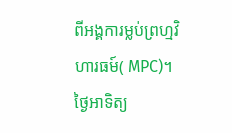ពីអង្គការម្លប់ព្រហ្មវិហារធម៍( MPC)។ថ្ងៃអាទិត្យ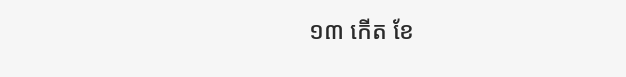១៣ កើត ខែ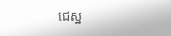ជេស្ឋ